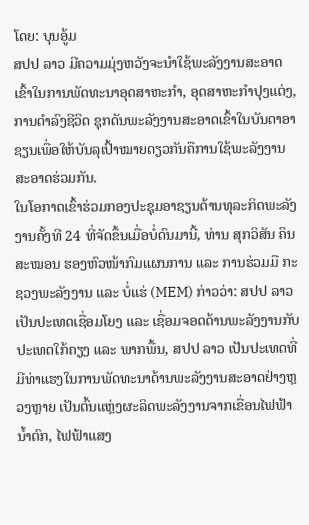ໂດຍ: ບຸນອູ້ມ
ສປປ ລາວ ມີຄວາມມຸ່ງຫວັງຈະນຳໃຊ້ພະລັງງານສະອາດເຂົ້າໃນການພັດທະນາອຸດສາຫະກຳ, ອຸດສາຫະກຳປຸງແຕ່ງ, ການດໍາລົງຊີວິດ ຊຸກດັນພະລັງງານສະອາດເຂົ້າໃນບັນດາອາຊຽນເພື່ອໃຫ້ບັນລຸເປົ້າໝາຍດຽວກັນຄືການໃຊ້ພະລັງງານສະອາດຮ່ວມກັນ.
ໃນໂອກາດເຂົ້າຮ່ວມກອງປະຊຸມອາຊຽນດ້ານທຸລະກິດພະລັງງານຄັ້ງທີ 24 ທີ່ຈັດຂຶ້ນເມື່ອບໍ່ດົນມານີ້, ທ່ານ ສຸກວິສັນ ຄິນສະໝອນ ຮອງຫົວໜ້າກົມແຜນການ ແລະ ການຮ່ວມມື ກະຊວງພະລັງງານ ແລະ ບໍ່ແຮ່ (MEM) ກ່າວວ່າ: ສປປ ລາວ ເປັນປະເທດເຊື່ອມໂຍງ ແລະ ເຊື່ອມຈອດດ້ານພະລັງງານກັບປະເທດໃກ້ຄຽງ ແລະ ພາກພື້ນ, ສປປ ລາວ ເປັນປະເທດທີ່ມີທ່າແຮງໃນການພັດທະນາດ້ານພະລັງງານສະອາດຢ່າງຫຼວງຫຼາຍ ເປັນຕົ້ນແຫຼ່ງຜະລິດພະລັງງານຈາກເຂື່ອນໄຟຟ້ານໍ້າຕົກ, ໄຟຟ້າແສງ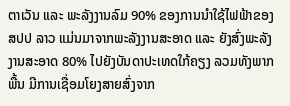ຕາເວັນ ແລະ ພະລັງງານລົມ 90% ຂອງການນໍາໃຊ້ໄຟຟ້າຂອງ ສປປ ລາວ ແມ່ນມາຈາກພະລັງງານສະອາດ ແລະ ຍັງສົ່ງພະລັງງານສະອາດ 80% ໄປຍັງບັນດາປະເທດໃກ້ຄຽງ ລວມທັງພາກພື້ນ ມີການເຊື່ອມໂຍງສາຍສົ່ງຈາກ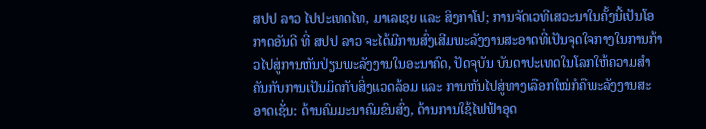ສປປ ລາວ ໄປປະເທດໄທ, ມາເລເຊຍ ແລະ ສິງກາໂປ; ການຈັດເວທີເສວະນາໃນຄັ້ງນີ້ເປັນໂອກາດອັນດີ ທີ່ ສປປ ລາວ ຈະໄດ້ມີການສົ່ງເສີມພະລັງງານສະອາດທີ່ເປັນຈຸດໃຈກາງໃນການກ້າວໄປສູ່ການຫັນປ່ຽນພະລັງງານໃນອະນາຄົດ, ປັດຈຸບັນ ບັນດາປະເທດໃນໂລກໃຫ້ຄວາມສຳຄັນກັບການເປັນມິດກັບສິ່ງແວດລ້ອມ ແລະ ການຫັນໄປສູ່ທາງເລືອກໃໝ່ກໍຄືພະລັງງານສະອາດເຊັ່ນ: ດ້ານຄົມມະນາຄົມຂົນສົ່ງ, ດ້ານການໃຊ້ໄຟຟ້າອຸດ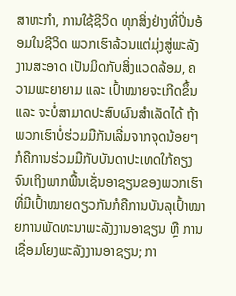ສາຫະກຳ, ການໃຊ້ຊີວິດ ທຸກສິ່ງຢ່າງທີ່ປິ່ນອ້ອມໃນຊີວິດ ພວກເຮົາລ້ວນແຕ່ມຸ່ງສູ່ພະລັງງານສະອາດ ເປັນມິດກັບສິ່ງແວດລ້ອມ, ຄວາມພະຍາຍາມ ແລະ ເປົ້າໝາຍຈະເກີດຂຶ້ນ ແລະ ຈະບໍ່ສາມາດປະສົບຜົນສຳເລັດໄດ້ ຖ້າພວກເຮົາບໍ່ຮ່ວມມືກັນເລີ່ມຈາກຈຸດນ້ອຍໆ ກໍຄືການຮ່ວມມືກັບບັນດາປະເທດໃກ້ຄຽງຈົນເຖິງພາກພື້ນເຊັ່ນອາຊຽນຂອງພວກເຮົາ ທີ່ມີເປົ້າໝາຍດຽວກັນກໍຄືການບັນລຸເປົ້າໝາຍການພັດທະນາພະລັງງານອາຊຽນ ຫຼື ການເຊື່ອມໂຍງພະລັງງານອາຊຽນ; ກາ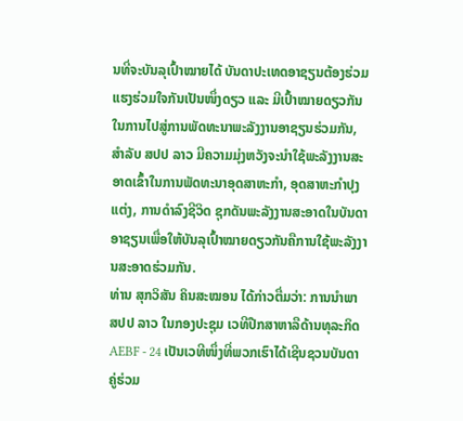ນທີ່ຈະບັນລຸເປົ້າໝາຍໄດ້ ບັນດາປະເທດອາຊຽນຕ້ອງຮ່ວມແຮງຮ່ວມໃຈກັນເປັນໜຶ່ງດຽວ ແລະ ມີເປົ້າໝາຍດຽວກັນໃນການໄປສູ່ການພັດທະນາພະລັງງານອາຊຽນຮ່ວມກັນ, ສໍາລັບ ສປປ ລາວ ມີຄວາມມຸ່ງຫວັງຈະນຳໃຊ້ພະລັງງານສະອາດເຂົ້າໃນການພັດທະນາອຸດສາຫະກຳ, ອຸດສາຫະກຳປຸງແຕ່ງ, ການດໍາລົງຊີວິດ ຊຸກດັນພະລັງງານສະອາດໃນບັນດາອາຊຽນເພື່ອໃຫ້ບັນລຸເປົ້າໝາຍດຽວກັນຄືການໃຊ້ພະລັງງານສະອາດຮ່ວມກັນ.
ທ່ານ ສຸກວິສັນ ຄິນສະໝອນ ໄດ້ກ່າວຕື່ມວ່າ: ການນຳພາ ສປປ ລາວ ໃນກອງປະຊຸມ ເວທີປືກສາຫາລືດ້ານທຸລະກິດ AEBF - 24 ເປັນເວທີໜຶ່ງທີ່ພວກເຮົາໄດ້ເຊີນຊວນບັນດາຄູ່ຮ່ວມ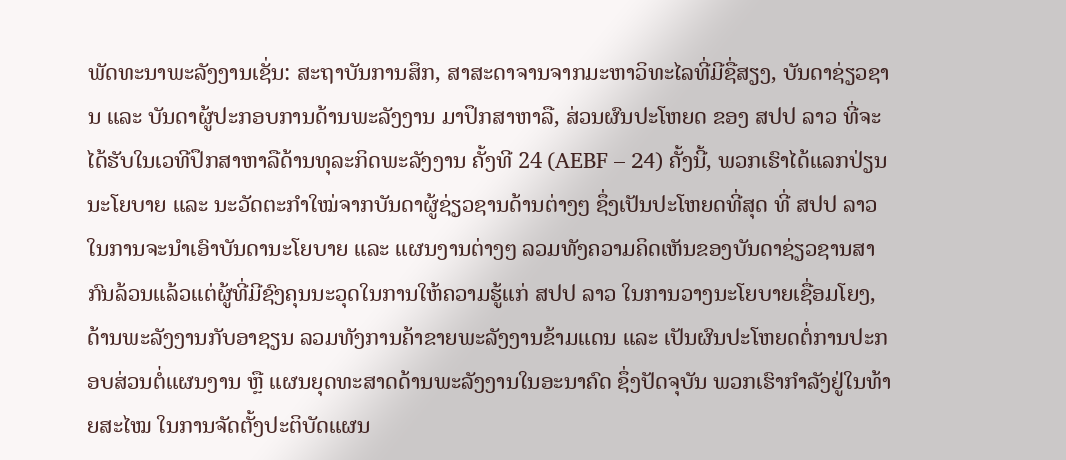ພັດທະນາພະລັງງານເຊັ່ນ: ສະຖາບັນການສຶກ, ສາສະດາຈານຈາກມະຫາວິທະໄລທີ່ມີຊື່ສຽງ, ບັນດາຊ່ຽວຊານ ແລະ ບັນດາຜູ້ປະກອບການດ້ານພະລັງງານ ມາປຶກສາຫາລື, ສ່ວນຜົນປະໂຫຍດ ຂອງ ສປປ ລາວ ທີ່ຈະໄດ້ຮັບໃນເວທີປຶກສາຫາລືດ້ານທຸລະກິດພະລັງງານ ຄັ້ງທີ 24 (AEBF – 24) ຄັ້ງນີ້, ພວກເຮົາໄດ້ແລກປ່ຽນນະໂຍບາຍ ແລະ ນະວັດຕະກຳໃໝ່ຈາກບັນດາຜູ້ຊ່ຽວຊານດ້ານຕ່າງໆ ຊຶ່ງເປັນປະໂຫຍດທີ່ສຸດ ທີ່ ສປປ ລາວ ໃນການຈະນຳເອົາບັນດານະໂຍບາຍ ແລະ ແຜນງານຕ່າງໆ ລວມທັງຄວາມຄິດເຫັນຂອງບັນດາຊ່ຽວຊານສາກົນລ້ວນແລ້ວແຕ່ຜູ້ທີ່ມີຊົງຄຸນນະວຸດໃນການໃຫ້ຄວາມຮູ້ແກ່ ສປປ ລາວ ໃນການວາງນະໂຍບາຍເຊື່ອມໂຍງ, ດ້ານພະລັງງານກັບອາຊຽນ ລວມທັງການຄ້າຂາຍພະລັງງານຂ້າມແດນ ແລະ ເປັນຜົນປະໂຫຍດຕໍ່ການປະກອບສ່ວນຕໍ່ແຜນງານ ຫຼື ແຜນຍຸດທະສາດດ້ານພະລັງງານໃນອະນາຄົດ ຊຶ່ງປັດຈຸບັນ ພວກເຮົາກຳລັງຢູ່ໃນທ້າຍສະໄໝ ໃນການຈັດຕັ້ງປະຕິບັດແຜນ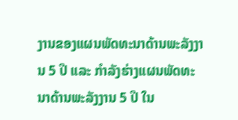ງານຂອງແຜນພັດທະນາດ້ານພະລັງງານ 5 ປີ ແລະ ກຳລັງຮ່າງແຜນພັດທະນາດ້ານພະລັງງານ 5 ປີ ໃນ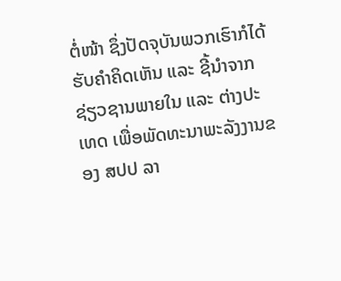ຕໍ່ໜ້າ ຊຶ່ງປັດຈຸບັນພວກເຮົາກໍໄດ້ຮັບຄໍາຄິດເຫັນ ແລະ ຊີ້ນຳຈາກຊ່ຽວຊານພາຍໃນ ແລະ ຕ່າງປະເທດ ເພື່ອພັດທະນາພະລັງງານຂອງ ສປປ ລາ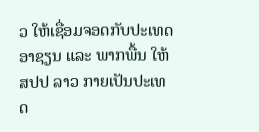ວ ໃຫ້ເຊື່ອມຈອດກັບປະເທດອາຊຽນ ແລະ ພາກພື້ນ ໃຫ້ ສປປ ລາວ ກາຍເປັນປະເທດ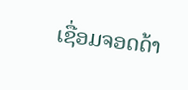ເຊື່ອມຈອດດ້າ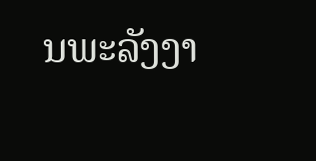ນພະລັງງາ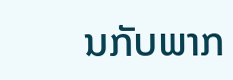ນກັບພາກ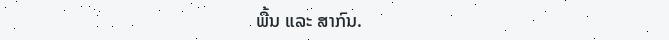ພື້ນ ແລະ ສາກົນ.